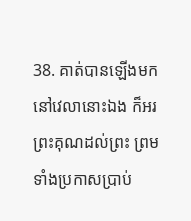38. គាត់បានឡើងមកនៅវេលានោះឯង ក៏អរព្រះគុណដល់ព្រះ ព្រមទាំងប្រកាសប្រាប់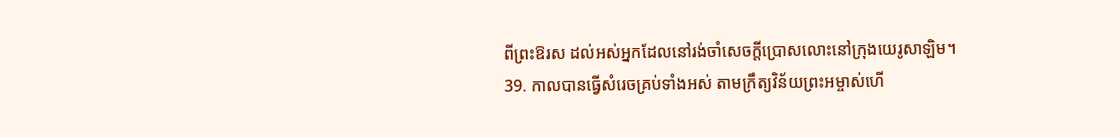ពីព្រះឱរស ដល់អស់អ្នកដែលនៅរង់ចាំសេចក្ដីប្រោសលោះនៅក្រុងយេរូសាឡិម។
39. កាលបានធ្វើសំរេចគ្រប់ទាំងអស់ តាមក្រឹត្យវិន័យព្រះអម្ចាស់ហើ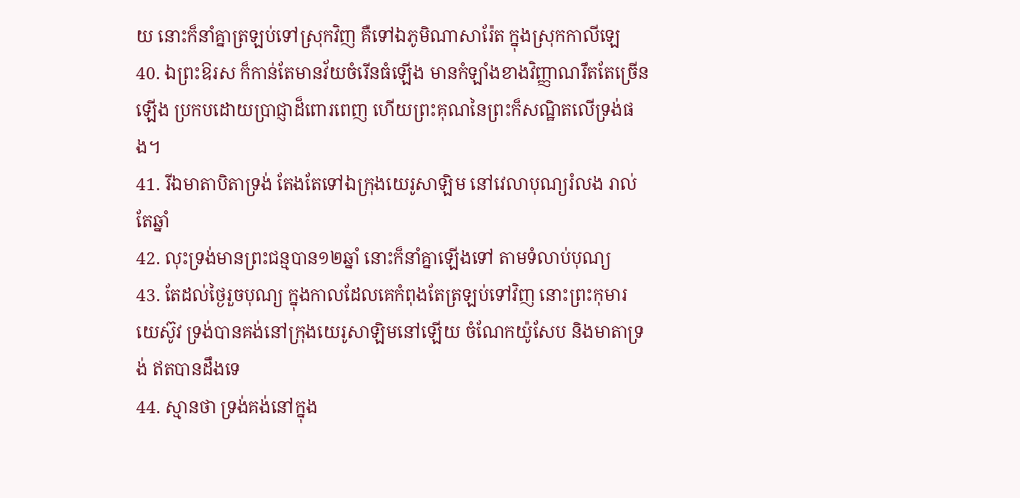យ នោះក៏នាំគ្នាត្រឡប់ទៅស្រុកវិញ គឺទៅឯភូមិណាសារ៉ែត ក្នុងស្រុកកាលីឡេ
40. ឯព្រះឱរស ក៏កាន់តែមានវ័យចំរើនធំឡើង មានកំឡាំងខាងវិញ្ញាណរឹតតែច្រើនឡើង ប្រកបដោយប្រាជ្ញាដ៏ពោរពេញ ហើយព្រះគុណនៃព្រះក៏សណ្ឋិតលើទ្រង់ផង។
41. រីឯមាតាបិតាទ្រង់ តែងតែទៅឯក្រុងយេរូសាឡិម នៅវេលាបុណ្យរំលង រាល់តែឆ្នាំ
42. លុះទ្រង់មានព្រះជន្មបាន១២ឆ្នាំ នោះក៏នាំគ្នាឡើងទៅ តាមទំលាប់បុណ្យ
43. តែដល់ថ្ងៃរួចបុណ្យ ក្នុងកាលដែលគេកំពុងតែត្រឡប់ទៅវិញ នោះព្រះកុមារយេស៊ូវ ទ្រង់បានគង់នៅក្រុងយេរូសាឡិមនៅឡើយ ចំណែកយ៉ូសែប និងមាតាទ្រង់ ឥតបានដឹងទេ
44. ស្មានថា ទ្រង់គង់នៅក្នុង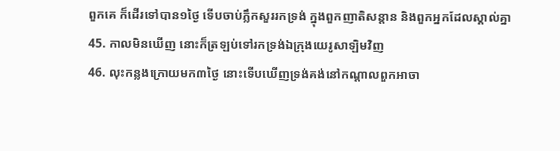ពួកគេ ក៏ដើរទៅបាន១ថ្ងៃ ទើបចាប់ភ្លឹកសួររកទ្រង់ ក្នុងពួកញាតិសន្តាន និងពួកអ្នកដែលស្គាល់គ្នា
45. កាលមិនឃើញ នោះក៏ត្រឡប់ទៅរកទ្រង់ឯក្រុងយេរូសាឡិមវិញ
46. លុះកន្លងក្រោយមក៣ថ្ងៃ នោះទើបឃើញទ្រង់គង់នៅកណ្តាលពួកអាចា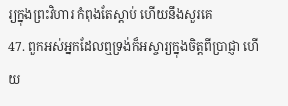រ្យក្នុងព្រះវិហារ កំពុងតែស្តាប់ ហើយនឹងសួរគេ
47. ពួកអស់អ្នកដែលឮទ្រង់ក៏អស្ចារ្យក្នុងចិត្តពីប្រាជ្ញា ហើយ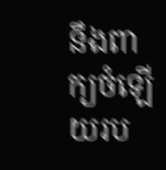នឹងពាក្យចំឡើយរប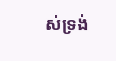ស់ទ្រង់